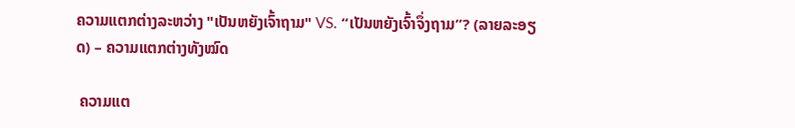ຄວາມແຕກຕ່າງລະຫວ່າງ "ເປັນຫຍັງເຈົ້າຖາມ" VS. “ເປັນຫຍັງເຈົ້າຈຶ່ງຖາມ”? (ລາຍລະອຽດ) – ຄວາມແຕກຕ່າງທັງໝົດ

 ຄວາມແຕ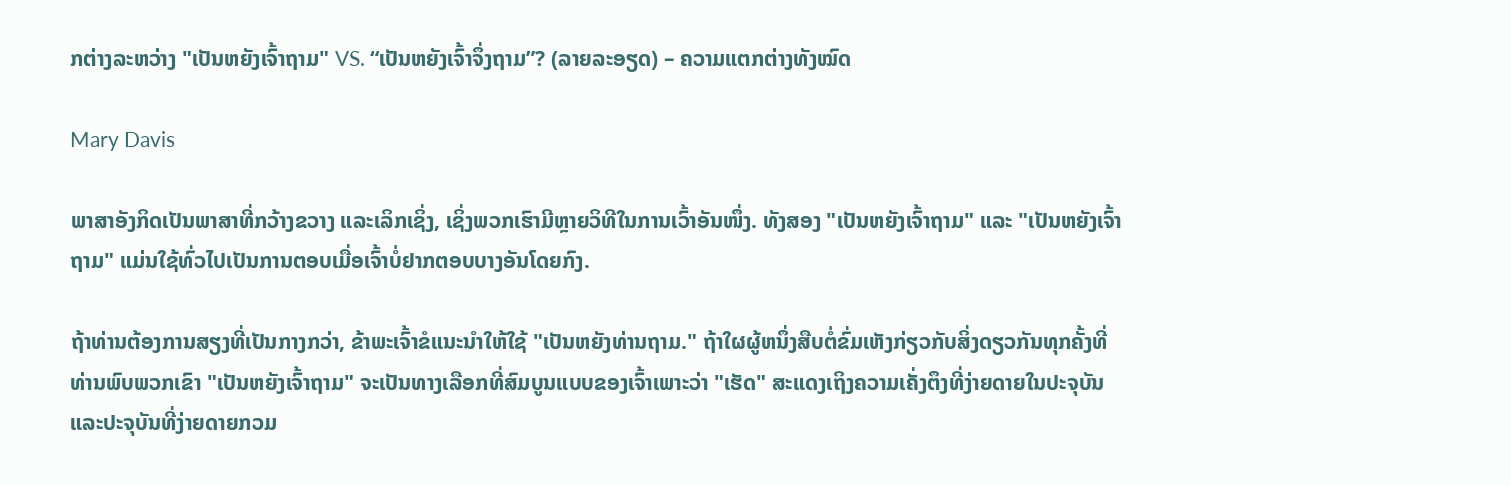ກຕ່າງລະຫວ່າງ "ເປັນຫຍັງເຈົ້າຖາມ" VS. “ເປັນຫຍັງເຈົ້າຈຶ່ງຖາມ”? (ລາຍລະອຽດ) – ຄວາມແຕກຕ່າງທັງໝົດ

Mary Davis

ພາສາອັງກິດເປັນພາສາທີ່ກວ້າງຂວາງ ແລະເລິກເຊິ່ງ, ເຊິ່ງພວກເຮົາມີຫຼາຍວິທີໃນການເວົ້າອັນໜຶ່ງ. ທັງສອງ "ເປັນຫຍັງເຈົ້າຖາມ" ແລະ "ເປັນຫຍັງເຈົ້າຖາມ" ແມ່ນໃຊ້ທົ່ວໄປເປັນການຕອບເມື່ອເຈົ້າບໍ່ຢາກຕອບບາງອັນໂດຍກົງ.

ຖ້າທ່ານຕ້ອງການສຽງທີ່ເປັນກາງກວ່າ, ຂ້າພະເຈົ້າຂໍແນະນໍາໃຫ້ໃຊ້ "ເປັນຫຍັງທ່ານຖາມ." ຖ້າໃຜຜູ້ຫນຶ່ງສືບຕໍ່ຂົ່ມເຫັງກ່ຽວກັບສິ່ງດຽວກັນທຸກຄັ້ງທີ່ທ່ານພົບພວກເຂົາ "ເປັນຫຍັງເຈົ້າຖາມ" ຈະເປັນທາງເລືອກທີ່ສົມບູນແບບຂອງເຈົ້າເພາະວ່າ "ເຮັດ" ສະແດງເຖິງຄວາມເຄັ່ງຕຶງທີ່ງ່າຍດາຍໃນປະຈຸບັນແລະປະຈຸບັນທີ່ງ່າຍດາຍກວມ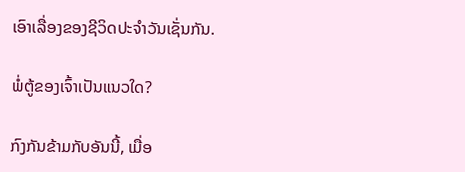ເອົາເລື່ອງຂອງຊີວິດປະຈໍາວັນເຊັ່ນກັນ.

ພໍ່ຕູ້ຂອງເຈົ້າເປັນແນວໃດ?

ກົງກັນຂ້າມກັບອັນນີ້, ເມື່ອ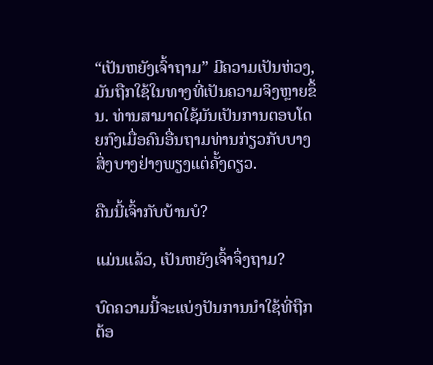“ເປັນຫຍັງເຈົ້າຖາມ” ມີຄວາມເປັນຫ່ວງ, ມັນຖືກໃຊ້ໃນທາງທີ່ເປັນຄວາມຈິງຫຼາຍຂຶ້ນ. ທ່ານສາມາດໃຊ້ມັນເປັນການຕອບໂດຍກົງເມື່ອຄົນອື່ນຖາມທ່ານກ່ຽວກັບບາງສິ່ງບາງຢ່າງພຽງແຕ່ຄັ້ງດຽວ.

ຄືນນີ້ເຈົ້າກັບບ້ານບໍ?

ແມ່ນແລ້ວ, ເປັນຫຍັງເຈົ້າຈຶ່ງຖາມ?

ບົດຄວາມນີ້ຈະແບ່ງປັນການນໍາໃຊ້ທີ່ຖືກຕ້ອ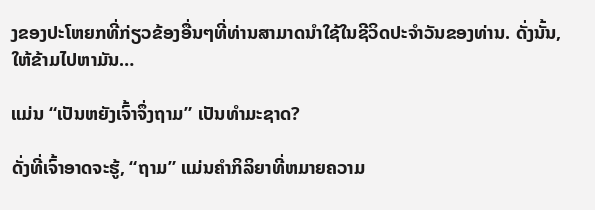ງຂອງປະໂຫຍກທີ່ກ່ຽວຂ້ອງອື່ນໆທີ່ທ່ານສາມາດນໍາໃຊ້ໃນຊີວິດປະຈໍາວັນຂອງທ່ານ. ດັ່ງນັ້ນ, ໃຫ້ຂ້າມໄປຫາມັນ…

ແມ່ນ “ເປັນຫຍັງເຈົ້າຈຶ່ງຖາມ” ເປັນທໍາມະຊາດ?

ດັ່ງທີ່ເຈົ້າອາດຈະຮູ້, “ຖາມ” ແມ່ນຄໍາກິລິຍາທີ່ຫມາຍຄວາມ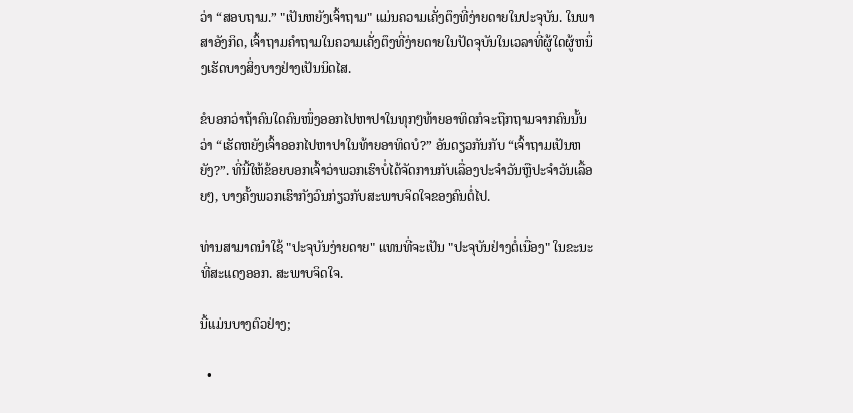ວ່າ “ສອບຖາມ.” "ເປັນຫຍັງເຈົ້າຖາມ" ແມ່ນຄວາມເຄັ່ງຕຶງທີ່ງ່າຍດາຍໃນປະຈຸບັນ. ໃນພາສາອັງກິດ, ເຈົ້າຖາມຄໍາຖາມໃນຄວາມເຄັ່ງຕຶງທີ່ງ່າຍດາຍໃນປັດຈຸບັນໃນເວລາທີ່ຜູ້ໃດຜູ້ຫນຶ່ງເຮັດບາງສິ່ງບາງຢ່າງເປັນນິດໄສ.

ຂໍບອກວ່າຖ້າຄົນໃດຄົນໜຶ່ງອອກໄປຫາປາໃນທຸກໆທ້າຍອາທິດກໍຈະຖືກຖາມຈາກຄົນນັ້ນວ່າ “ເຮັດຫຍັງເຈົ້າອອກໄປຫາປາໃນທ້າຍອາທິດບໍ?” ອັນດຽວກັນກັບ “ເຈົ້າຖາມເປັນຫຍັງ?”. ທີ່ນີ້ໃຫ້ຂ້ອຍບອກເຈົ້າວ່າພວກເຮົາບໍ່ໄດ້ຈັດການກັບເລື່ອງປະຈໍາວັນຫຼືປະຈໍາວັນເລື້ອຍໆ, ບາງຄັ້ງພວກເຮົາກັງວົນກ່ຽວກັບສະພາບຈິດໃຈຂອງຄົນຕໍ່ໄປ.

ທ່ານສາມາດນໍາໃຊ້ "ປະຈຸບັນງ່າຍດາຍ" ແທນທີ່ຈະເປັນ "ປະຈຸບັນຢ່າງຕໍ່ເນື່ອງ" ໃນຂະນະທີ່ສະແດງອອກ. ສະພາບຈິດໃຈ.

ນີ້ແມ່ນບາງຕົວຢ່າງ;

  •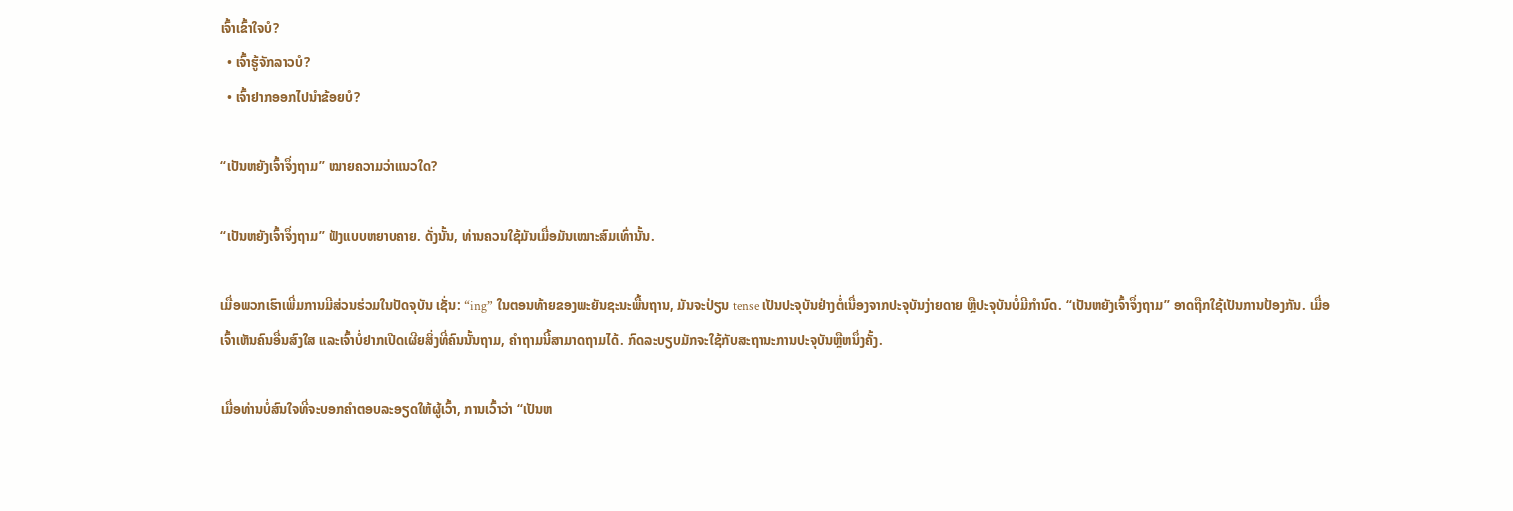ເຈົ້າເຂົ້າໃຈບໍ?
  • ເຈົ້າຮູ້ຈັກລາວບໍ?
  • ເຈົ້າຢາກອອກໄປນຳຂ້ອຍບໍ?

“ເປັນຫຍັງເຈົ້າຈຶ່ງຖາມ” ໝາຍຄວາມວ່າແນວໃດ?

“ເປັນຫຍັງເຈົ້າຈຶ່ງຖາມ” ຟັງແບບຫຍາບຄາຍ. ດັ່ງນັ້ນ, ທ່ານຄວນໃຊ້ມັນເມື່ອມັນເໝາະສົມເທົ່ານັ້ນ.

ເມື່ອພວກເຮົາເພີ່ມການມີສ່ວນຮ່ວມໃນປັດຈຸບັນ ເຊັ່ນ: “ing” ໃນຕອນທ້າຍຂອງພະຍັນຊະນະພື້ນຖານ, ມັນຈະປ່ຽນ tense ເປັນປະຈຸບັນຢ່າງຕໍ່ເນື່ອງຈາກປະຈຸບັນງ່າຍດາຍ ຫຼືປະຈຸບັນບໍ່ມີກໍານົດ. “ເປັນຫຍັງເຈົ້າຈຶ່ງຖາມ” ອາດຖືກໃຊ້ເປັນການປ້ອງກັນ. ເມື່ອເຈົ້າເຫັນຄົນອື່ນສົງໃສ ແລະເຈົ້າບໍ່ຢາກເປີດເຜີຍສິ່ງທີ່ຄົນນັ້ນຖາມ, ຄຳຖາມນີ້ສາມາດຖາມໄດ້. ກົດລະບຽບມັກຈະໃຊ້ກັບສະຖານະການປະຈຸບັນຫຼືຫນຶ່ງຄັ້ງ.

ເມື່ອທ່ານບໍ່ສົນໃຈທີ່ຈະບອກຄຳຕອບລະອຽດໃຫ້ຜູ້ເວົ້າ, ການເວົ້າວ່າ “ເປັນຫ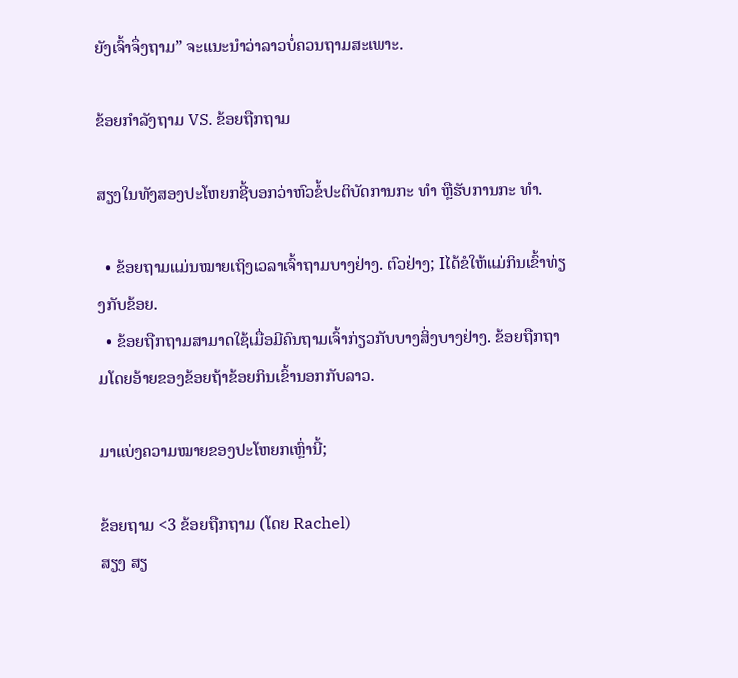ຍັງເຈົ້າຈຶ່ງຖາມ” ຈະແນະນຳວ່າລາວບໍ່ຄວນຖາມສະເພາະ.

ຂ້ອຍກຳລັງຖາມ VS. ຂ້ອຍຖືກຖາມ

ສຽງໃນທັງສອງປະໂຫຍກຊີ້ບອກວ່າຫົວຂໍ້ປະຕິບັດການກະ ທຳ ຫຼືຮັບການກະ ທຳ.

  • ຂ້ອຍຖາມແມ່ນໝາຍເຖິງເວລາເຈົ້າຖາມບາງຢ່າງ. ຕົວຢ່າງ; Iໄດ້ຂໍໃຫ້ແມ່ກິນເຂົ້າທ່ຽງກັບຂ້ອຍ.
  • ຂ້ອຍຖືກຖາມສາມາດໃຊ້ເມື່ອມີຄົນຖາມເຈົ້າກ່ຽວກັບບາງສິ່ງບາງຢ່າງ. ຂ້ອຍຖືກຖາມໂດຍອ້າຍຂອງຂ້ອຍຖ້າຂ້ອຍກິນເຂົ້ານອກກັບລາວ.

ມາແບ່ງຄວາມໝາຍຂອງປະໂຫຍກເຫຼົ່ານີ້;

ຂ້ອຍຖາມ <3 ຂ້ອຍຖືກຖາມ (ໂດຍ Rachel)
ສຽງ ສຽ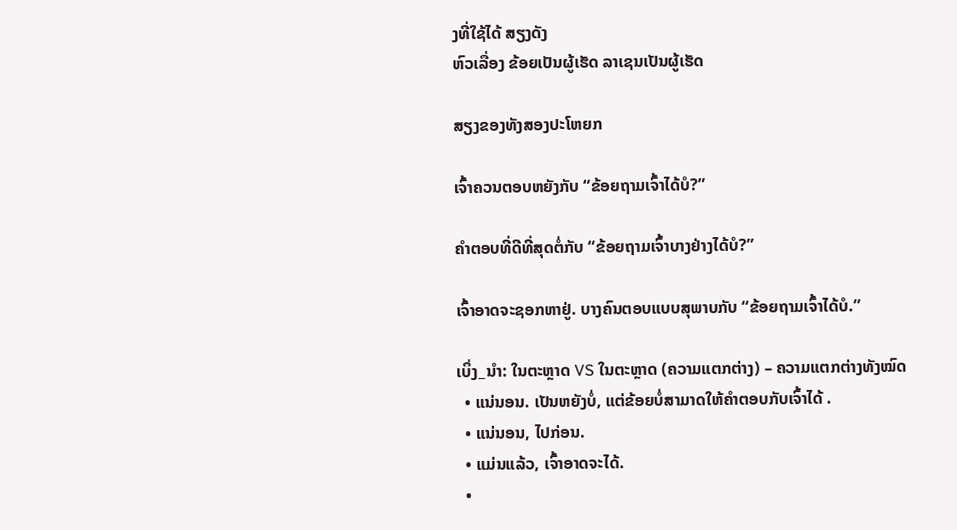ງທີ່ໃຊ້ໄດ້ ສຽງດັງ
ຫົວເລື່ອງ ຂ້ອຍເປັນຜູ້ເຮັດ ລາເຊນເປັນຜູ້ເຮັດ

ສຽງຂອງທັງສອງປະໂຫຍກ

ເຈົ້າຄວນຕອບຫຍັງກັບ “ຂ້ອຍຖາມເຈົ້າໄດ້ບໍ?”

ຄຳຕອບທີ່ດີທີ່ສຸດຕໍ່ກັບ “ຂ້ອຍຖາມເຈົ້າບາງຢ່າງໄດ້ບໍ?”

ເຈົ້າອາດຈະຊອກຫາຢູ່. ບາງຄົນຕອບແບບສຸພາບກັບ “ຂ້ອຍຖາມເຈົ້າໄດ້ບໍ.”

ເບິ່ງ_ນຳ: ໃນຕະຫຼາດ VS ໃນຕະຫຼາດ (ຄວາມແຕກຕ່າງ) – ຄວາມແຕກຕ່າງທັງໝົດ
  • ແນ່ນອນ. ເປັນຫຍັງບໍ່, ແຕ່ຂ້ອຍບໍ່ສາມາດໃຫ້ຄໍາຕອບກັບເຈົ້າໄດ້ .
  • ແນ່ນອນ, ໄປກ່ອນ.
  • ແມ່ນແລ້ວ, ເຈົ້າອາດຈະໄດ້.
  •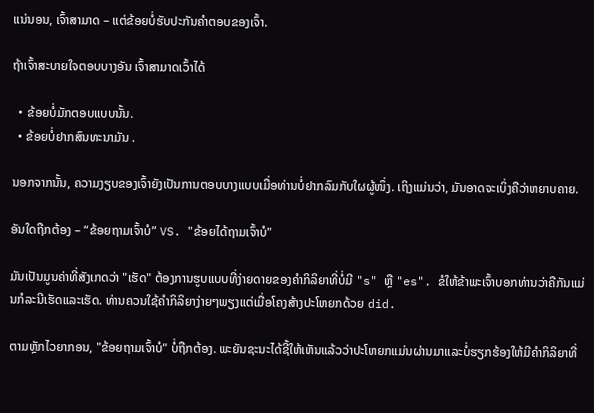ແນ່ນອນ, ເຈົ້າສາມາດ – ແຕ່ຂ້ອຍບໍ່ຮັບປະກັນຄຳຕອບຂອງເຈົ້າ.

ຖ້າເຈົ້າສະບາຍໃຈຕອບບາງອັນ ເຈົ້າສາມາດເວົ້າໄດ້

  • ຂ້ອຍບໍ່ມັກຕອບແບບນັ້ນ.
  • ຂ້ອຍບໍ່ຢາກສົນທະນາມັນ .

ນອກຈາກນັ້ນ, ຄວາມງຽບຂອງເຈົ້າຍັງເປັນການຕອບບາງແບບເມື່ອທ່ານບໍ່ຢາກລົມກັບໃຜຜູ້ໜຶ່ງ. ເຖິງແມ່ນວ່າ, ມັນອາດຈະເບິ່ງຄືວ່າຫຍາບຄາຍ.

ອັນໃດຖືກຕ້ອງ – “ຂ້ອຍຖາມເຈົ້າບໍ” VS. "ຂ້ອຍໄດ້ຖາມເຈົ້າບໍ"

ມັນເປັນມູນຄ່າທີ່ສັງເກດວ່າ "ເຮັດ" ຕ້ອງການຮູບແບບທີ່ງ່າຍດາຍຂອງຄໍາກິລິຍາທີ່ບໍ່ມີ "s" ຫຼື "es". ຂໍໃຫ້ຂ້າພະເຈົ້າບອກທ່ານວ່າຄືກັນແມ່ນກໍລະນີເຮັດແລະເຮັດ. ທ່ານຄວນໃຊ້ຄໍາກິລິຍາງ່າຍໆພຽງແຕ່ເມື່ອໂຄງສ້າງປະໂຫຍກດ້ວຍ did.

ຕາມຫຼັກໄວຍາກອນ, "ຂ້ອຍຖາມເຈົ້າບໍ" ບໍ່ຖືກຕ້ອງ. ພະຍັນຊະນະໄດ້ຊີ້ໃຫ້ເຫັນແລ້ວວ່າປະໂຫຍກແມ່ນຜ່ານມາແລະບໍ່ຮຽກຮ້ອງໃຫ້ມີຄໍາກິລິຍາທີ່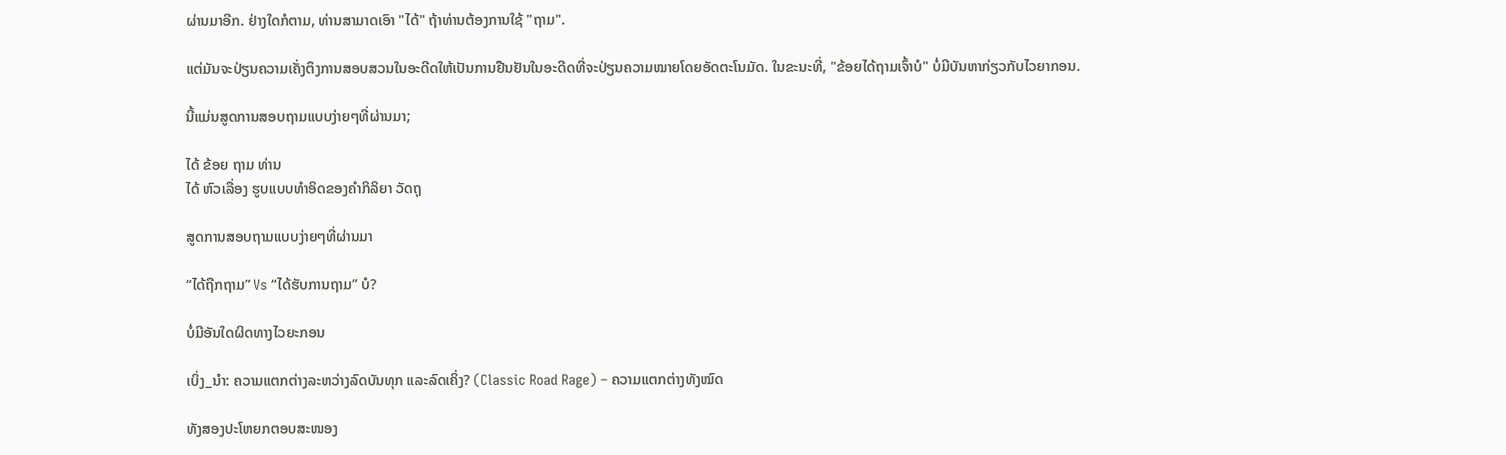ຜ່ານມາອີກ. ຢ່າງໃດກໍຕາມ, ທ່ານສາມາດເອົາ "ໄດ້" ຖ້າທ່ານຕ້ອງການໃຊ້ "ຖາມ".

ແຕ່ມັນຈະປ່ຽນຄວາມເຄັ່ງຕຶງການສອບສວນໃນອະດີດໃຫ້ເປັນການຢືນຢັນໃນອະດີດທີ່ຈະປ່ຽນຄວາມໝາຍໂດຍອັດຕະໂນມັດ. ໃນຂະນະທີ່, "ຂ້ອຍໄດ້ຖາມເຈົ້າບໍ" ບໍ່ມີບັນຫາກ່ຽວກັບໄວຍາກອນ.

ນີ້ແມ່ນສູດການສອບຖາມແບບງ່າຍໆທີ່ຜ່ານມາ;

ໄດ້ ຂ້ອຍ ຖາມ ທ່ານ
ໄດ້ ຫົວເລື່ອງ ຮູບແບບທຳອິດຂອງຄຳກິລິຍາ ວັດຖຸ

ສູດການສອບຖາມແບບງ່າຍໆທີ່ຜ່ານມາ

“ໄດ້ຖືກຖາມ” Vs “ໄດ້ຮັບການຖາມ” ບໍ?

ບໍ່ມີອັນໃດຜິດທາງໄວຍະກອນ

ເບິ່ງ_ນຳ: ຄວາມແຕກຕ່າງລະຫວ່າງລົດບັນທຸກ ແລະລົດເຄິ່ງ? (Classic Road Rage) – ຄວາມແຕກຕ່າງທັງໝົດ

ທັງສອງປະໂຫຍກຕອບສະໜອງ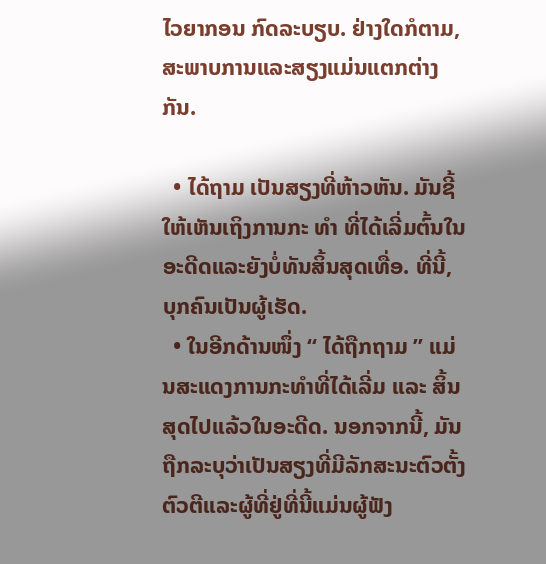ໄວຍາກອນ ກົດລະບຽບ. ຢ່າງໃດກໍຕາມ, ສະພາບການແລະສຽງແມ່ນແຕກຕ່າງກັນ.

  • ໄດ້ຖາມ ເປັນສຽງທີ່ຫ້າວຫັນ. ມັນຊີ້ໃຫ້ເຫັນເຖິງການກະ ທຳ ທີ່ໄດ້ເລີ່ມຕົ້ນໃນອະດີດແລະຍັງບໍ່ທັນສິ້ນສຸດເທື່ອ. ທີ່ນີ້, ບຸກຄົນເປັນຜູ້ເຮັດ.
  • ໃນອີກດ້ານໜຶ່ງ “ ໄດ້ຖືກຖາມ ” ແມ່ນສະແດງການກະທຳທີ່ໄດ້ເລີ່ມ ແລະ ສິ້ນສຸດໄປແລ້ວໃນອະດີດ. ນອກຈາກນີ້, ມັນຖືກລະບຸວ່າເປັນສຽງທີ່ມີລັກສະນະຕົວຕັ້ງຕົວຕີແລະຜູ້ທີ່ຢູ່ທີ່ນີ້ແມ່ນຜູ້ຟັງ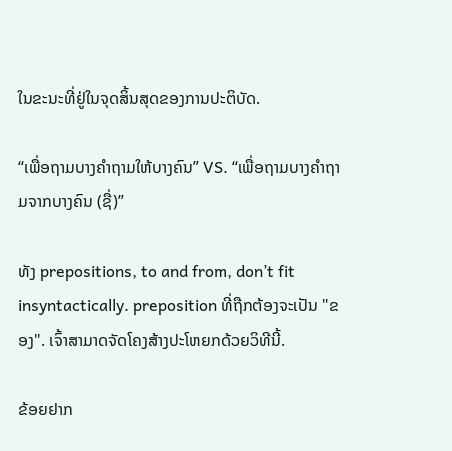ໃນຂະນະທີ່ຢູ່ໃນຈຸດສິ້ນສຸດຂອງການປະຕິບັດ.

“ເພື່ອຖາມບາງຄຳຖາມໃຫ້ບາງຄົນ” VS. “ເພື່ອຖາມບາງຄຳຖາມຈາກບາງຄົນ (ຊື່)”

ທັງ prepositions, to and from, don’t fit insyntactically. preposition ທີ່ຖືກຕ້ອງຈະເປັນ "ຂອງ". ເຈົ້າສາມາດຈັດໂຄງສ້າງປະໂຫຍກດ້ວຍວິທີນີ້.

ຂ້ອຍຢາກ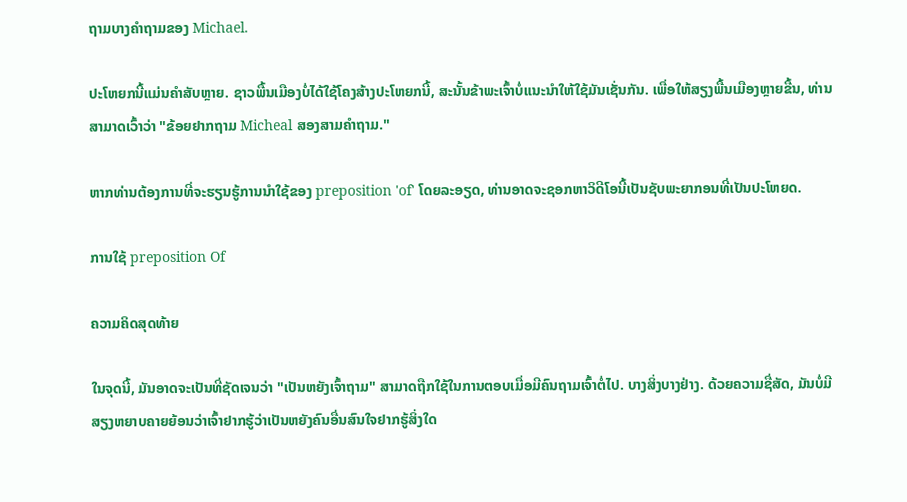ຖາມບາງຄຳຖາມຂອງ Michael.

ປະໂຫຍກນີ້ແມ່ນຄຳສັບຫຼາຍ. ຊາວພື້ນເມືອງບໍ່ໄດ້ໃຊ້ໂຄງສ້າງປະໂຫຍກນີ້, ສະນັ້ນຂ້າພະເຈົ້າບໍ່ແນະນໍາໃຫ້ໃຊ້ມັນເຊັ່ນກັນ. ເພື່ອໃຫ້ສຽງພື້ນເມືອງຫຼາຍຂື້ນ, ທ່ານສາມາດເວົ້າວ່າ "ຂ້ອຍຢາກຖາມ Micheal ສອງສາມຄໍາຖາມ."

ຫາກທ່ານຕ້ອງການທີ່ຈະຮຽນຮູ້ການນໍາໃຊ້ຂອງ preposition 'of' ໂດຍລະອຽດ, ທ່ານອາດຈະຊອກຫາວິດີໂອນີ້ເປັນຊັບພະຍາກອນທີ່ເປັນປະໂຫຍດ.

ການໃຊ້ preposition Of

ຄວາມຄິດສຸດທ້າຍ

ໃນຈຸດນີ້, ມັນອາດຈະເປັນທີ່ຊັດເຈນວ່າ "ເປັນຫຍັງເຈົ້າຖາມ" ສາມາດຖືກໃຊ້ໃນການຕອບເມື່ອມີຄົນຖາມເຈົ້າຕໍ່ໄປ. ບາງສິ່ງບາງຢ່າງ. ດ້ວຍຄວາມຊື່ສັດ, ມັນບໍ່ມີສຽງຫຍາບຄາຍຍ້ອນວ່າເຈົ້າຢາກຮູ້ວ່າເປັນຫຍັງຄົນອື່ນສົນໃຈຢາກຮູ້ສິ່ງໃດ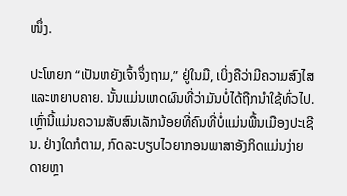ໜຶ່ງ.

ປະໂຫຍກ “ເປັນຫຍັງເຈົ້າຈຶ່ງຖາມ,” ຢູ່ໃນມື, ເບິ່ງຄືວ່າມີຄວາມສົງໄສ ແລະຫຍາບຄາຍ. ນັ້ນແມ່ນເຫດຜົນທີ່ວ່າມັນບໍ່ໄດ້ຖືກນໍາໃຊ້ທົ່ວໄປ. ເຫຼົ່ານີ້ແມ່ນຄວາມສັບສົນເລັກນ້ອຍທີ່ຄົນທີ່ບໍ່ແມ່ນພື້ນເມືອງປະເຊີນ. ຢ່າງໃດກໍຕາມ, ກົດລະບຽບໄວຍາກອນພາສາອັງກິດແມ່ນງ່າຍດາຍຫຼາ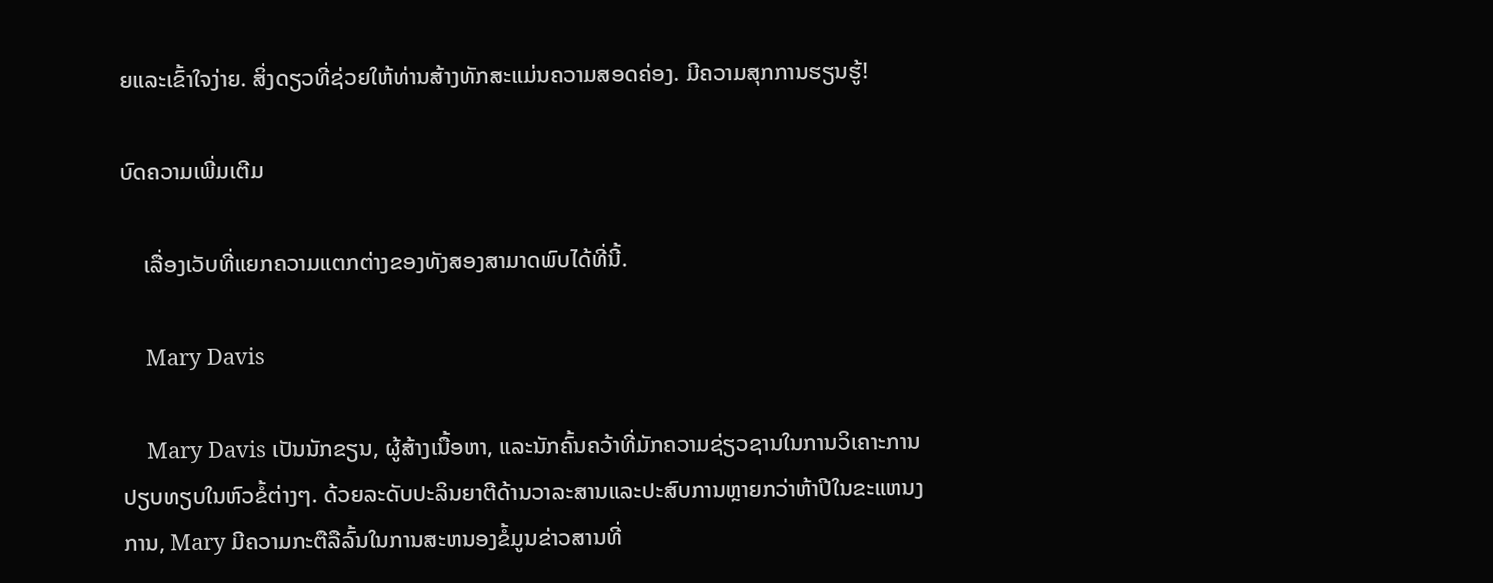ຍແລະເຂົ້າໃຈງ່າຍ. ສິ່ງດຽວທີ່ຊ່ວຍໃຫ້ທ່ານສ້າງທັກສະແມ່ນຄວາມສອດຄ່ອງ. ມີຄວາມສຸກການຮຽນຮູ້!

ບົດຄວາມເພີ່ມເຕີມ

    ເລື່ອງເວັບທີ່ແຍກຄວາມແຕກຕ່າງຂອງທັງສອງສາມາດພົບໄດ້ທີ່ນີ້.

    Mary Davis

    Mary Davis ເປັນນັກຂຽນ, ຜູ້ສ້າງເນື້ອຫາ, ແລະນັກຄົ້ນຄວ້າທີ່ມັກຄວາມຊ່ຽວຊານໃນການວິເຄາະການປຽບທຽບໃນຫົວຂໍ້ຕ່າງໆ. ດ້ວຍລະດັບປະລິນຍາຕີດ້ານວາລະສານແລະປະສົບການຫຼາຍກວ່າຫ້າປີໃນຂະແຫນງການ, Mary ມີຄວາມກະຕືລືລົ້ນໃນການສະຫນອງຂໍ້ມູນຂ່າວສານທີ່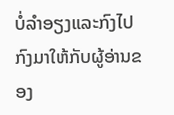ບໍ່ລໍາອຽງແລະກົງໄປກົງມາໃຫ້ກັບຜູ້ອ່ານຂອງ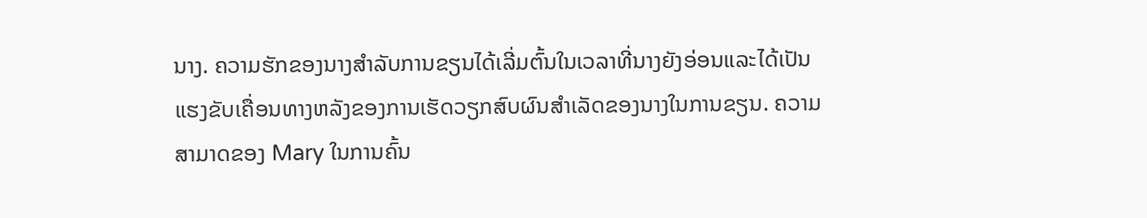ນາງ. ຄວາມຮັກຂອງນາງສໍາລັບການຂຽນໄດ້ເລີ່ມຕົ້ນໃນເວລາທີ່ນາງຍັງອ່ອນແລະໄດ້ເປັນແຮງຂັບເຄື່ອນທາງຫລັງຂອງການເຮັດວຽກສົບຜົນສໍາເລັດຂອງນາງໃນການຂຽນ. ຄວາມສາມາດຂອງ Mary ໃນການຄົ້ນ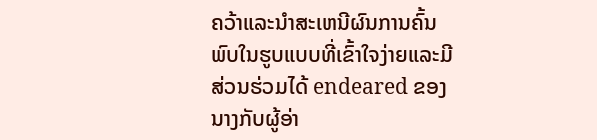ຄວ້າແລະນໍາສະເຫນີຜົນການຄົ້ນພົບໃນຮູບແບບທີ່ເຂົ້າໃຈງ່າຍແລະມີສ່ວນຮ່ວມໄດ້ endeared ຂອງນາງກັບຜູ້ອ່າ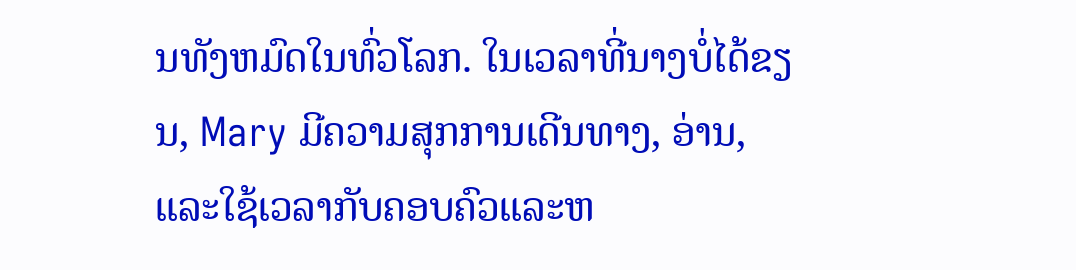ນທັງຫມົດໃນທົ່ວໂລກ. ໃນເວລາທີ່ນາງບໍ່ໄດ້ຂຽນ, Mary ມີຄວາມສຸກການເດີນທາງ, ອ່ານ, ແລະໃຊ້ເວລາກັບຄອບຄົວແລະຫ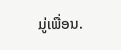ມູ່ເພື່ອນ.